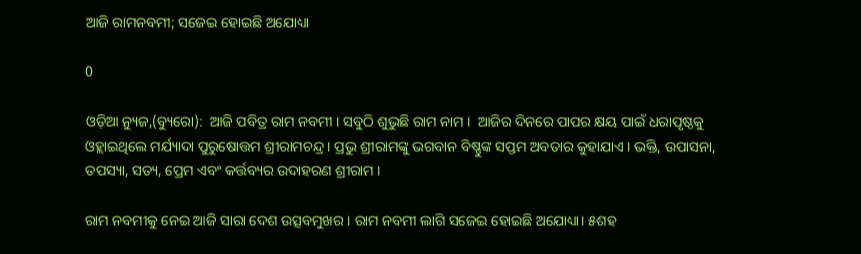ଆଜି ରାମନବମୀ; ସଜେଇ ହୋଇଛି ଅଯୋଧ୍ୟା

0

ଓଡ଼ିଆ ନ୍ୟୁଜ,(ବ୍ୟୁରୋ):  ଆଜି ପବିତ୍ର ରାମ ନବମୀ । ସବୁଠି ଶୁଭୁଛି ରାମ ନାମ ।  ଆଜିର ଦିନରେ ପାପର କ୍ଷୟ ପାଇଁ ଧରାପୃଷ୍ଠକୁ ଓହ୍ଲାଇଥିଲେ ମର୍ଯ୍ୟାଦା ପୁରୁଷୋତ୍ତମ ଶ୍ରୀରାମଚନ୍ଦ୍ର । ପ୍ରଭୁ ଶ୍ରୀରାମଙ୍କୁ ଭଗବାନ ବିଷ୍ଣୁଙ୍କ ସପ୍ତମ ଅବତାର କୁହାଯାଏ । ଭକ୍ତି, ଉପାସନା, ତପସ୍ୟା, ସତ୍ୟ, ପ୍ରେମ ଏବଂ କର୍ତ୍ତବ୍ୟର ଉଦାହରଣ ଶ୍ରୀରାମ ।

ରାମ ନବମୀକୁ ନେଇ ଆଜି ସାରା ଦେଶ ଉତ୍ସବମୁଖର । ରାମ ନବମୀ ଲାଗି ସଜେଇ ହୋଇଛି ଅଯୋଧ୍ୟା। ୫ଶହ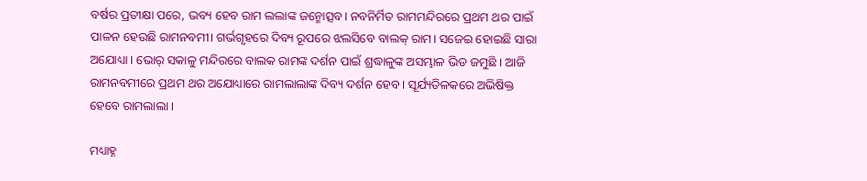ବର୍ଷର ପ୍ରତୀକ୍ଷା ପରେ, ଭବ୍ୟ ହେବ ରାମ ଲଲାଙ୍କ ଜନ୍ମୋତ୍ସବ। ନବନିର୍ମିତ ରାମମନ୍ଦିରରେ ପ୍ରଥମ ଥର ପାଇଁ ପାଳନ ହେଉଛି ରାମନବମୀ। ଗର୍ଭଗୃହରେ ଦିବ୍ୟ ରୂପରେ ଝଲସିବେ ବାଲକ୍ ରାମ। ସଜେଇ ହୋଇଛି ସାରା ଅଯୋଧ୍ୟା । ଭୋର୍ ସକାଳୁ ମନ୍ଦିରରେ ବାଲକ ରାମଙ୍କ ଦର୍ଶନ ପାଇଁ ଶ୍ରଦ୍ଧାଳୁଙ୍କ ଅସମ୍ଭାଳ ଭିଡ ଜମୁଛି । ଆଜି ରାମନବମୀରେ ପ୍ରଥମ ଥର ଅଯୋଧ୍ୟାରେ ରାମଲାଲାଙ୍କ ଦିବ୍ୟ ଦର୍ଶନ ହେବ । ସୂର୍ଯ୍ୟତିଳକରେ ଅଭିଷିକ୍ତ ହେବେ ରାମଲାଲା ।

ମଧ୍ୟାହ୍ନ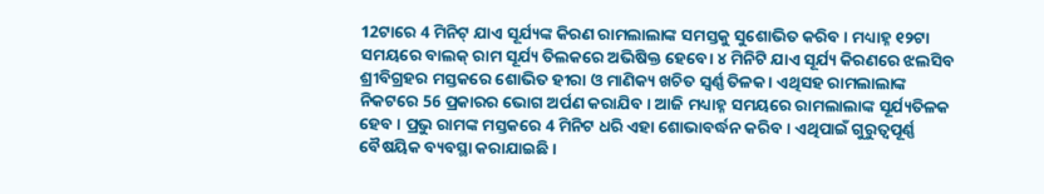12ଟାରେ 4 ମିନିଟ୍ ଯାଏ ସୂର୍ଯ୍ୟଙ୍କ କିରଣ ରାମଲାଲାଙ୍କ ସମସ୍ତକୁ ସୁଶୋଭିତ କରିବ । ମଧ୍ୟାହ୍ନ ୧୨ଟା ସମୟରେ ବାଲକ୍ ରାମ ସୂର୍ଯ୍ୟ ତିଲକରେ ଅଭିଷିକ୍ତ ହେବେ। ୪ ମିନିଟି ଯାଏ ସୂର୍ଯ୍ୟ କିରଣରେ ଝଲସିବ ଶ୍ରୀବିଗ୍ରହର ମସ୍ତକରେ ଶୋଭିତ ହୀରା ଓ ମାଣିକ୍ୟ ଖଚିତ ସ୍ୱର୍ଣ୍ଣ ତିଳକ। ଏଥିସହ ରାମଲାଲାଙ୍କ ନିକଟରେ 56 ପ୍ରକାରର ଭୋଗ ଅର୍ପଣ କରାଯିବ । ଆଜି ମଧ୍ୟାହ୍ନ ସମୟରେ ରାମଲାଲାଙ୍କ ସୂର୍ଯ୍ୟତିଳକ ହେବ । ପ୍ରଭୁ ରାମଙ୍କ ମସ୍ତକରେ 4 ମିନିଟ ଧରି ଏହା ଶୋଭାବର୍ଦ୍ଧନ କରିବ । ଏଥିପାଇଁ ଗୁରୁତ୍ୱପୂର୍ଣ୍ଣ ବୈଷୟିକ ବ୍ୟବସ୍ଥା କରାଯାଇଛି ।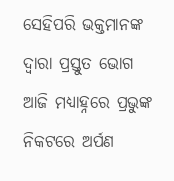ସେହିପରି ଭକ୍ତମାନଙ୍କ ଦ୍ବାରା ପ୍ରସ୍ତୁତ ଭୋଗ ଆଜି ମଧ୍ୟାହ୍ନରେ ପ୍ରଭୁଙ୍କ ନିକଟରେ ଅର୍ପଣ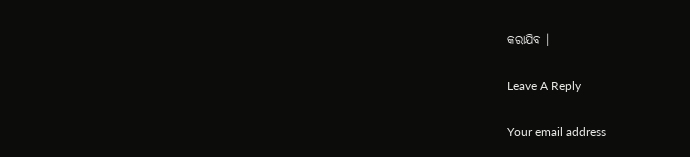କରାଯିବ ।

Leave A Reply

Your email address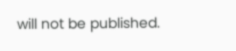will not be published.